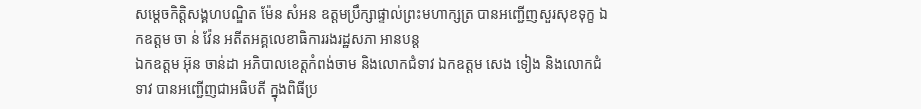សម្តេចកិត្តិសង្គហបណ្ឌិត ម៉ែន សំអន ឧត្តមប្រឹក្សាផ្ទាល់ព្រះមហាក្សត្រ បានអញ្ជើញសួរសុខទុក្ខ ឯកឧត្តម ចា ន់ វ៉ែន អតីតអគ្គលេខាធិការរងរដ្ឋសភា អានបន្ត
ឯកឧត្តម អ៊ុន ចាន់ដា អភិបាលខេត្តកំពង់ចាម និងលោកជំទាវ ឯកឧត្ដម សេង ទៀង និងលោកជំទាវ បានអញ្ជើញជាអធិបតី ក្នុងពិធីប្រ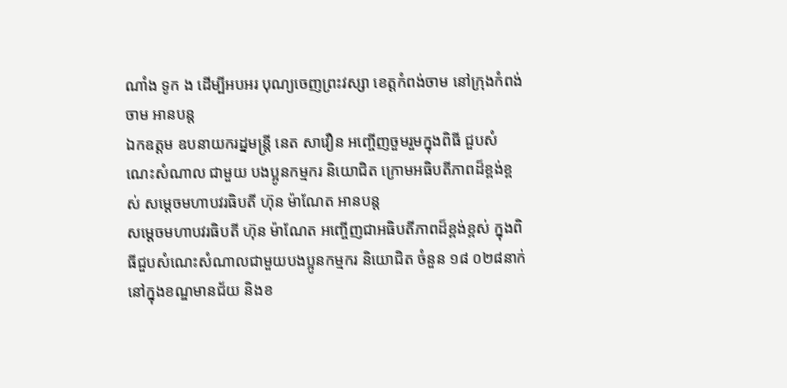ណាំង ទូក ង ដើម្បីអបអរ បុណ្យចេញព្រះវស្សា ខេត្តកំពង់ចាម នៅក្រុងកំពង់ចាម អានបន្ត
ឯកឧត្តម ឧបនាយករដ្នមន្ត្រី នេត សាវឿន អញ្ចើញចួមរួមក្នុងពិធី ជួបសំណេះសំណាល ជាមួយ បងប្អូនកម្មករ និយោជិត ក្រោមអធិបតីភាពដ៏ខ្ពង់ខ្ពស់ សម្ដេចមហាបវរធិបតី ហ៊ុន ម៉ាណែត អានបន្ត
សម្ដេចមហាបវរធិបតី ហ៊ុន ម៉ាណែត អញ្ចើញជាអធិបតីភាពដ៏ខ្ពង់ខ្ពស់ ក្នុងពិធីជួបសំណេះសំណាលជាមួយបងប្អូនកម្មករ និយោជិត ចំនួន ១៨ ០២៨នាក់ នៅក្នុងខណ្ឌមានជ័យ និងខ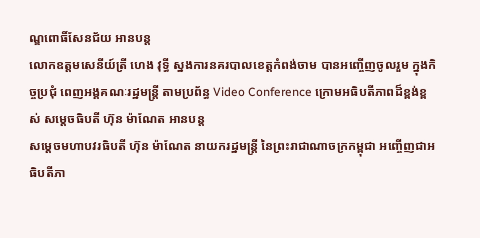ណ្ឌពោធិ៍សែនជ័យ អានបន្ត
លោកឧត្តមសេនីយ៍ត្រី ហេង វុទ្ធី ស្នងការនគរបាលខេត្តកំពង់ចាម បានអញ្ចើញចូលរួម ក្នុងកិច្ចប្រជុំ ពេញអង្គគណៈរដ្ឋមន្ត្រី តាមប្រព័ន្ធ Video Conference ក្រោមអធិបតីភាពដ៏ខ្ពង់ខ្ពស់ សម្ដេចធិបតី ហ៊ុន ម៉ាណែត អានបន្ត
សម្ដេចមហាបវរធិបតី ហ៊ុន ម៉ាណែត នាយករដ្នមន្ត្រី នៃព្រះរាជាណាចក្រកម្ពុជា អញ្ចើញជាអធិបតីភា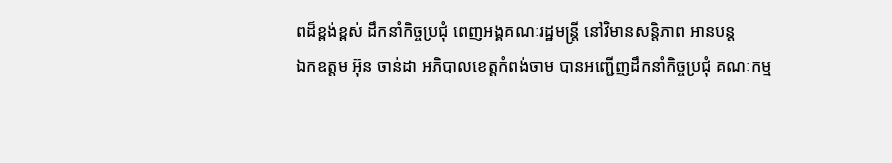ពដ៏ខ្ពង់ខ្ពស់ ដឹកនាំកិច្ចប្រជុំ ពេញអង្គគណៈរដ្ឋមន្ត្រី នៅវិមានសន្តិភាព អានបន្ត
ឯកឧត្តម អ៊ុន ចាន់ដា អភិបាលខេត្តកំពង់ចាម បានអញ្ជើញដឹកនាំកិច្ចប្រជុំ គណៈកម្ម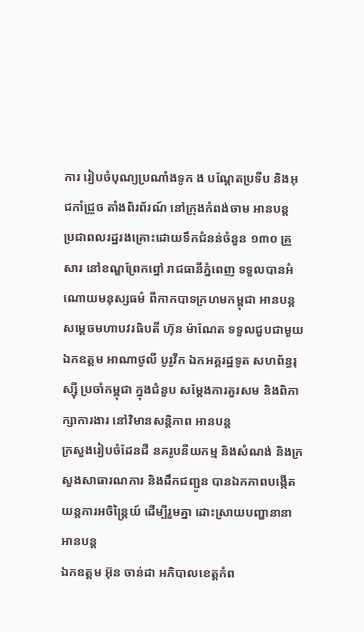ការ រៀបចំបុណ្យប្រណាំងទូក ង បណ្ដែតប្រទីប និងអុជកាំជ្រួច តាំងពិរព័រណ៍ នៅក្រុងកំពង់ចាម អានបន្ត
ប្រជាពលរដ្ឋរងគ្រោះដោយទឹកជំនន់ចំនួន ១៣០ គ្រួសារ នៅខណ្ឌព្រែកព្នៅ រាជធានីភ្នំពេញ ទទួលបានអំណោយមនុស្សធម៌ ពីកាកបាទក្រហមកម្ពុជា អានបន្ត
សម្ដេចមហាបវរធិបតី ហ៊ុន ម៉ាណែត ទទួលជួបជាមួយ ឯកឧត្តម អាណាថូលី បូរូវីក ឯកអគ្គរដ្ឋទូត សហព័ន្ធរុស្ស៊ី ប្រចាំកម្ពុជា ក្នុងជំនួប សម្តែងការគួរសម និងពិភាក្សាការងារ នៅវិមានសន្តិភាព អានបន្ត
ក្រសួងរៀបចំដែនដី នគរូបនីយកម្ម និងសំណង់ និងក្រសួងសាធារណការ និងដឹកជញ្ជូន បានឯកភាពបង្កើត យន្តការអចិន្រ្តៃយ៍ ដើម្បីរួមគ្នា ដោះស្រាយបញ្ហានានា អានបន្ត
ឯកឧត្តម អ៊ុន ចាន់ដា អភិបាលខេត្តកំព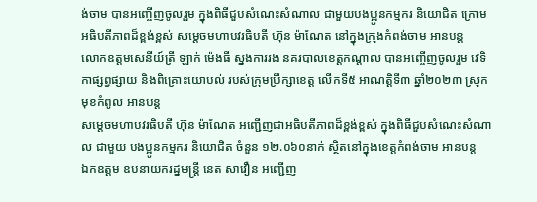ង់ចាម បានអញ្ចើញចូលរួម ក្នុងពិធីជួបសំណេះសំណាល ជាមួយបងប្អូនកម្មករ និយោជិត ក្រោមអធិបតីភាពដ៏ខ្ពង់ខ្ពស់ សម្តេចមហាបវរធិបតី ហ៊ុន ម៉ាណែត នៅក្នុងក្រុងកំពង់ចាម អានបន្ត
លោកឧត្តមសេនីយ៍ត្រី ឡាក់ ម៉េងធី ស្នងការរង នគរបាលខេត្តកណ្ដាល បានអញ្ចើញចូលរួម វេទិកាផ្សព្វផ្សាយ និងពិគ្រោះយោបល់ របស់ក្រុមប្រឹក្សាខេត្ដ លើកទី៥ អាណត្ដិទី៣ ឆ្នាំ២០២៣ ស្រុកមុខកំពូល អានបន្ត
សម្តេចមហាបវរធិបតី ហ៊ុន ម៉ាណែត អញ្ជើញជាអធិបតីភាពដ៏ខ្ពង់ខ្ពស់ ក្នុងពិធីជួបសំណេះសំណាល ជាមួយ បងប្អូនកម្មករ និយោជិត ចំនួន ១២.០៦០នាក់ ស្ថិតនៅក្នុងខេត្តកំពង់ចាម អានបន្ត
ឯកឧត្តម ឧបនាយករដ្នមន្ត្រី នេត សាវឿន អញ្ជើញ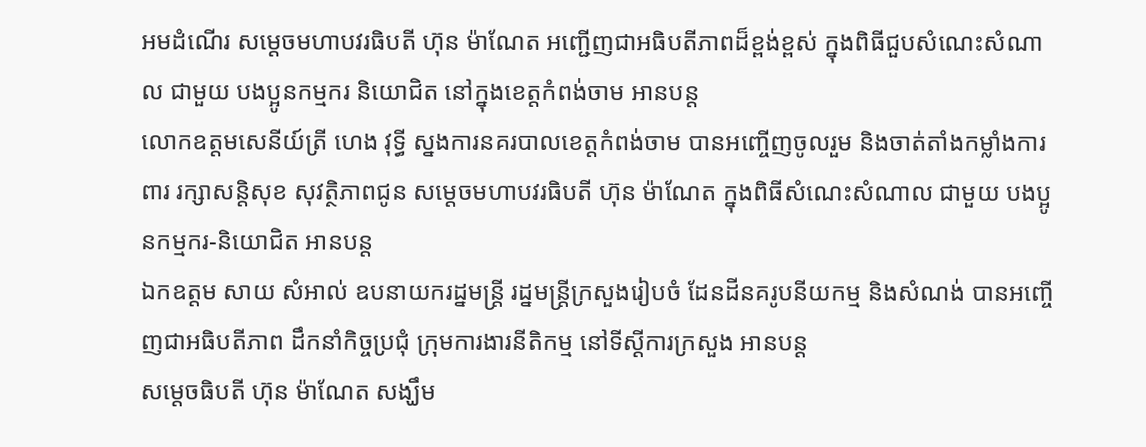អមដំណើរ សម្តេចមហាបវរធិបតី ហ៊ុន ម៉ាណែត អញ្ជើញជាអធិបតីភាពដ៏ខ្ពង់ខ្ពស់ ក្នុងពិធីជួបសំណេះសំណាល ជាមួយ បងប្អូនកម្មករ និយោជិត នៅក្នុងខេត្តកំពង់ចាម អានបន្ត
លោកឧត្តមសេនីយ៍ត្រី ហេង វុទ្ធី ស្នងការនគរបាលខេត្តកំពង់ចាម បានអញ្ចើញចូលរួម និងចាត់តាំងកម្លាំងការពារ រក្សាសន្តិសុខ សុវត្ថិភាពជូន សម្ដេចមហាបវរធិបតី ហ៊ុន ម៉ាណែត ក្នុងពិធីសំណេះសំណាល ជាមួយ បងប្អូនកម្មករ-និយោជិត អានបន្ត
ឯកឧត្តម សាយ សំអាល់ ឧបនាយករដ្នមន្ត្រី រដ្នមន្ត្រីក្រសួងរៀបចំ ដែនដីនគរូបនីយកម្ម និងសំណង់ បានអញ្ចើញជាអធិបតីភាព ដឹកនាំកិច្ចប្រជុំ ក្រុមការងារនីតិកម្ម នៅទីស្ដីការក្រសួង អានបន្ត
សម្តេចធិបតី ហ៊ុន ម៉ាណែត សង្ឃឹម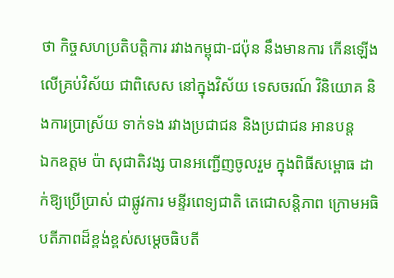ថា កិច្ចសហប្រតិបត្តិការ រវាងកម្ពុជា-ជប៉ុន នឹងមានការ កើនឡើង លើគ្រប់វិស័យ ជាពិសេស នៅក្នុងវិស័យ ទេសចរណ៍ វិនិយោគ និងការប្រាស្រ័យ ទាក់ទង រវាងប្រជាជន និងប្រជាជន អានបន្ត
ឯកឧត្តម ប៉ា សុជាតិវង្ស បានអញ្ជើញចូលរួម ក្នុងពិធីសម្ពោធ ដាក់ឱ្យប្រើប្រាស់ ជាផ្លូវការ មន្ទីរពេទ្យជាតិ តេជោសន្តិភាព ក្រោមអធិបតីភាពដ៏ខ្ពង់ខ្ពស់សម្ដេចធិបតី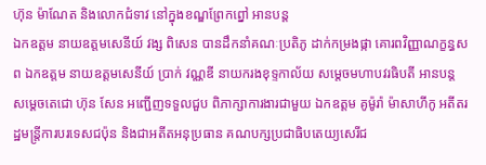ហ៊ុន ម៉ាណែត និងលោកជំទាវ នៅក្នុងខណ្ឌព្រែកព្នៅ អានបន្ត
ឯកឧត្តម នាយឧត្តមសេនីយ៍ វង្ស ពិសេន បានដឹកនាំគណៈប្រតិភូ ដាក់កម្រងផ្កា គោរពវិញ្ញាណក្ខន្ធសព ឯកឧត្តម នាយឧត្តមសេនីយ៍ ប្រាក់ វណ្ណឌី នាយករងខុទ្ទកាល័យ សម្តេចមហាបវរធិបតី អានបន្ត
សម្តេចតេជោ ហ៊ុន សែន អញ្ជើញទទួលជួប ពិភាក្សាការងារជាមួយ ឯកឧត្តម គូម៉ូរ៉ា ម៉ាសាហីកូ អតីតរដ្ឋមន្រ្តីការបរទេសជប៉ុន និងជាអតីតអនុប្រធាន គណបក្សប្រជាធិបតេយ្យសេរីជ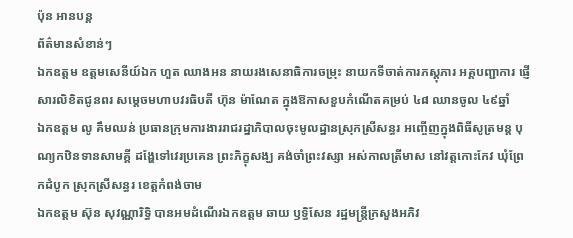ប៉ុន អានបន្ត
ព័ត៌មានសំខាន់ៗ
ឯកឧត្ដម ឧត្តមសេនីយ៍ឯក ហួត ឈាងអន នាយរងសេនាធិការចម្រុះ នាយកទីចាត់ការភស្តុភារ អគ្គបញ្ជាការ ផ្ញើសារលិខិតជូនពរ សម្តេចមហាបវរធិបតី ហ៊ុន ម៉ាណែត ក្នុងឱកាសខួបកំណើតគម្រប់ ៤៨ ឈានចូល ៤៩ឆ្នាំ
ឯកឧត្តម លូ គឹមឈន់ ប្រធានក្រុមការងាររាជរដ្នាភិបាលចុះមូលដ្នានស្រុកស្រីសន្ធរ អញ្ចើញក្នុងពិធីសូត្រមន្ត បុណ្យកឋិនទានសាមគ្គី ដង្ហែទៅវេរប្រគេន ព្រះភិក្ខុសង្ឃ គង់ចាំព្រះវស្សា អស់កាលត្រីមាស នៅវត្តកោះកែវ ឃុំព្រែកដំបូក ស្រុកស្រីសន្ធរ ខេត្តកំពង់ចាម
ឯកឧត្តម ស៊ុន សុវណ្ណារិទ្ធិ បានអមដំណើរឯកឧត្តម ឆាយ ឫទ្ធិសែន រដ្ឋមន្ដ្រីក្រសួងអភិវ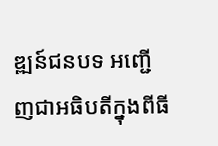ឌ្ឍន៍ជនបទ អញ្ជើញជាអធិបតីក្នុងពីធី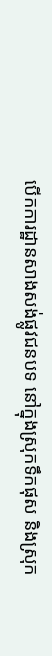បើកការដ្ឋានសាងសង់ផ្លូវជនបទ នៅក្នុងស្រុកទឹកផុស និងស្រុក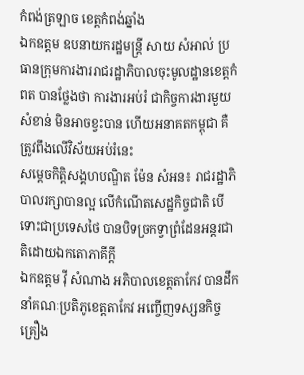កំពង់ត្រឡាច ខេត្តកំពង់ឆ្នាំង
ឯកឧត្តម ឧបនាយករដ្ឋមន្ត្រី សាយ សំអាល់ ប្រធានក្រុមការងាររាជរដ្ឋាភិបាលចុះមូលដ្ឋានខេត្តកំពត បានថ្លែងថា ការងារអប់រំ ជាកិច្ចការងារមួយសំខាន់ មិនអាចខ្វះបាន ហើយអនាគតកម្ពុជា គឺត្រូវពឹងលើវិស័យអប់រំនេះ
សម្ដេចកិត្តិសង្គហបណ្ឌិត ម៉ែន សំអន៖ រាជរដ្ឋាភិបាលរក្សាបានល្អ លើកំណើតសេដ្ឋកិច្ចជាតិ បើទោះជាប្រទេសថៃ បានបិទច្រកទ្វាព្រំដែនអន្តរជាតិដោយឯកតោភាគីក្តី
ឯកឧត្តម វ៉ី សំណាង អភិបាលខេត្តតាកែវ បានដឹកនាំគណៈប្រតិភូខេត្តតាកែវ អញ្ចើញទស្សនកិច្ច គ្រឿង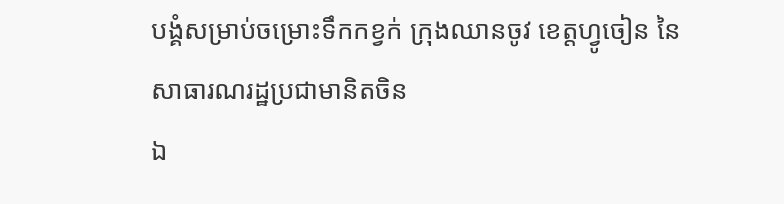បង្គំសម្រាប់ចម្រោះទឹកកខ្វក់ ក្រុងឈានចូវ ខេត្តហ្វូចៀន នៃសាធារណរដ្ឋប្រជាមានិតចិន
ឯ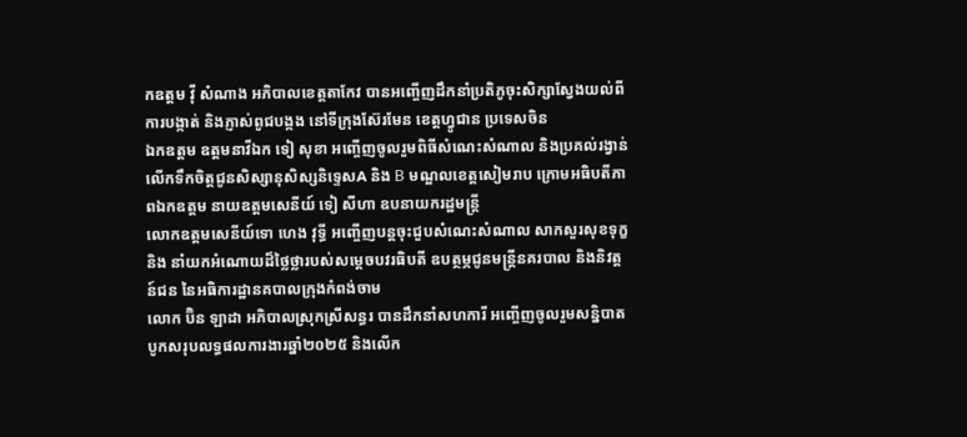កឧត្តម វ៉ី សំណាង អភិបាលខេត្តតាកែវ បានអញ្ចើញដឹកនាំប្រតិភូចុះសិក្សាស្វែងយល់ពីការបង្កាត់ និងភ្ញាស់ពូជបង្កង នៅទីក្រុងស៊ែរមែន ខេត្តហ្វូជាន ប្រទេសចិន
ឯកឧត្តម ឧត្តមនាវីឯក ទៀ សុខា អញ្ចើញចូលរួមពិធីសំណេះសំណាល និងប្រគល់រង្វាន់លើកទឹកចិត្តជូនសិស្សានុសិស្សនិទ្ទេសA និង B មណ្ឌលខេត្តសៀមរាប ក្រោមអធិបតីភាពឯកឧត្តម នាយឧត្តមសេនីយ៍ ទៀ សីហា ឧបនាយករដ្ឋមន្ត្រី
លោកឧត្តមសេនីយ៍ទោ ហេង វុទ្ធី អញ្ចើញបន្ដចុះជួបសំណេះសំណាល សាកសួរសុខទុក្ខ និង នាំយកអំណោយដ៏ថ្លៃថ្លារបស់សម្ដេចបវរធិបតី ឧបត្ថម្ភជូនមន្ត្រីនគរបាល និងនិវត្តន៍ជន នៃអធិការដ្ឋានគបាលក្រុងកំពង់ចាម
លោក ប៊ិន ឡាដា អភិបាលស្រុកស្រីសន្ធរ បានដឹកនាំសហការី អញ្ចើញចូលរួមសន្និបាត បូកសរុបលទ្ធផលការងារឆ្នាំ២០២៥ និងលើក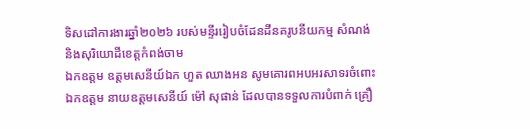ទិសដៅការងារឆ្នាំ២០២៦ របស់មន្ទីររៀបចំដែនដីនគរូបនីយកម្ម សំណង់ និងសុរិយោដីខេត្តកំពង់ចាម
ឯកឧត្តម ឧត្តមសេនីយ៍ឯក ហួត ឈាងអន សូមគោរពអបអរសាទរចំពោះ ឯកឧត្តម នាយឧត្តមសេនីយ៍ ម៉ៅ សុផាន់ ដែលបានទទួលការបំពាក់ គ្រឿ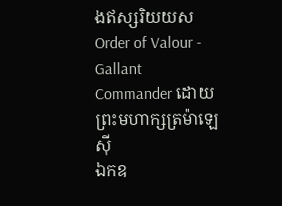ងឥស្សរិយយស Order of Valour - Gallant Commander ដោយព្រះមហាក្សត្រម៉ាឡេស៊ី
ឯកឧ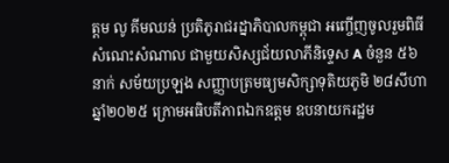ត្តម លូ គីមឈន់ ប្រតិភូរាជរដ្នាភិបាលកម្ពុជា អញ្ចើញចូលរួមពិធីសំណេះសំណាល ជាមួយសិស្សជ័យលាភីនិទ្ទេស A ចំនួន ៥៦នាក់ សម័យប្រឡង សញ្ញាបត្រមធ្យមសិក្សាទុតិយភូមិ ២៨សីហា ឆ្នាំ២០២៥ ក្រោមអធិបតីភាពឯកឧត្តម ឧបនាយករដ្ឋម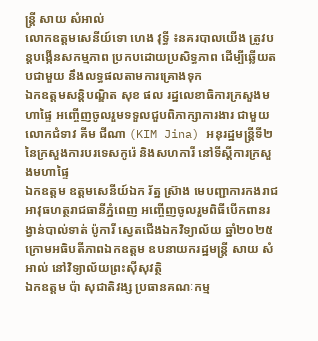ន្ត្រី សាយ សំអាល់
លោកឧត្តមសេនីយ៍ទោ ហេង វុទ្ធី ៖នគរបាលយើង ត្រូវបន្ដបង្កើនសកម្មភាព ប្រកបដោយប្រសិទ្ធភាព ដើម្បីឆ្លើយតបជាមួយ នឹងលទ្ធផលតាមការគ្រោងទុក
ឯកឧត្ដមសន្តិបណ្ឌិត សុខ ផល រដ្នលេខាធិការក្រសួងមហាផ្ទៃ អញ្ចើញចូលរួមទទួលជួបពិភាក្សាការងារ ជាមួយលោកជំទាវ គីម ជីណា (KIM Jina) អនុរដ្ឋមន្ត្រីទី២ នៃក្រសួងការបរទេសកូរ៉េ និងសហការី នៅទីស្តីការក្រសួងមហាផ្ទៃ
ឯកឧត្តម ឧត្តមសេនីយ៍ឯក រ័ត្ន ស្រ៊ាង មេបញ្ជាការកងរាជអាវុធហត្ថរាជធានីភ្នំពេញ អញ្ចើញចូលរួមពិធីបើកពានរង្វាន់បាល់ទាត់ ប៉ូការី ស្វេតជើងឯកវិទ្យាល័យ ឆ្នាំ២០២៥ ក្រោមអធិបតីភាពឯកឧត្តម ឧបនាយករដ្ឋមន្ត្រី សាយ សំអាល់ នៅវិទ្យាល័យព្រះស៊ីសុវត្ថិ
ឯកឧត្តម ប៉ា សុជាតិវង្ស ប្រធានគណៈកម្ម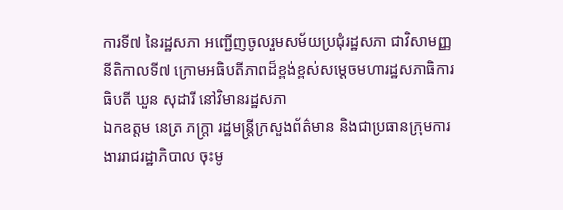ការទី៧ នៃរដ្ឋសភា អញ្ជើញចូលរួមសម័យប្រជុំរដ្ឋសភា ជាវិសាមញ្ញ នីតិកាលទី៧ ក្រោមអធិបតីភាពដ៏ខ្ពង់ខ្ពស់សម្តេចមហារដ្ឋសភាធិការធិបតី ឃួន សុដារី នៅវិមានរដ្ឋសភា
ឯកឧត្តម នេត្រ ភក្ត្រា រដ្ឋមន្ត្រីក្រសួងព័ត៌មាន និងជាប្រធានក្រុមការងាររាជរដ្ឋាភិបាល ចុះមូ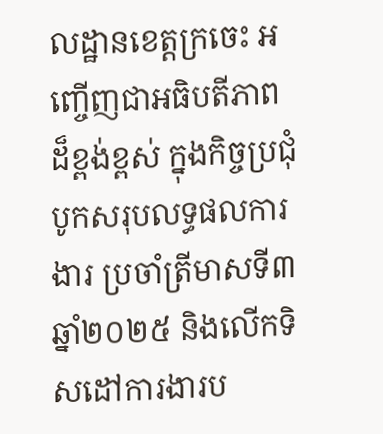លដ្ឋានខេត្តក្រចេះ អញ្ចើញជាអធិបតីភាពដ៏ខ្ពង់ខ្ពស់ ក្នុងកិច្ចប្រជុំបូកសរុបលទ្ធផលការងារ ប្រចាំត្រីមាសទី៣ ឆ្នាំ២០២៥ និងលើកទិសដៅការងារប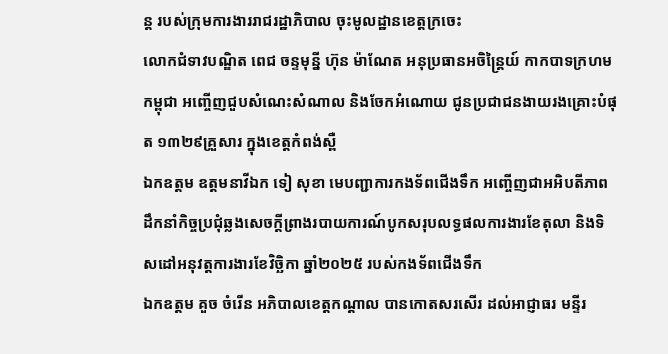ន្ត របស់ក្រុមការងាររាជរដ្ឋាភិបាល ចុះមូលដ្ឋានខេត្តក្រចេះ
លោកជំទាវបណ្ឌិត ពេជ ចន្ទមុន្នី ហ៊ុន ម៉ាណែត អនុប្រធានអចិន្ត្រៃយ៍ កាកបាទក្រហមកម្ពុជា អញ្ចើញជួបសំណេះសំណាល និងចែកអំណោយ ជូនប្រជាជនងាយរងគ្រោះបំផុត ១៣២៩គ្រួសារ ក្នុងខេត្តកំពង់ស្ពឺ
ឯកឧត្តម ឧត្តមនាវីឯក ទៀ សុខា មេបញ្ជាការកងទ័ពជើងទឹក អញ្ចើញជាអអិបតីភាពដឹកនាំកិច្ចប្រជុំឆ្លងសេចក្តីព្រាងរបាយការណ៍បូកសរុបលទ្ធផលការងារខែតុលា និងទិសដៅអនុវត្តការងារខែវិច្ឆិកា ឆ្នាំ២០២៥ របស់កងទ័ពជើងទឹក
ឯកឧត្តម គួច ចំរើន អភិបាលខេត្តកណ្ដាល បានកោតសរសើរ ដល់អាជ្ញាធរ មន្ទីរ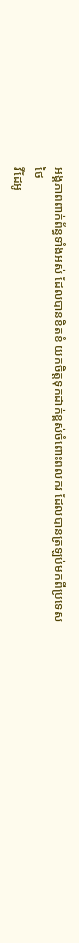អង្គភាពពាក់ព័ន្ធទាំងអស់ ដែលបានខិតខំ យកចិត្តទុកដាក់ខ្ពស់ចំពោះពលករ ដែលបានត្រឡប់មកពីប្រទេសថៃ
វីដែអូ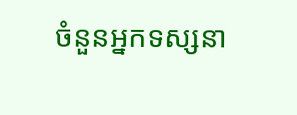ចំនួនអ្នកទស្សនា